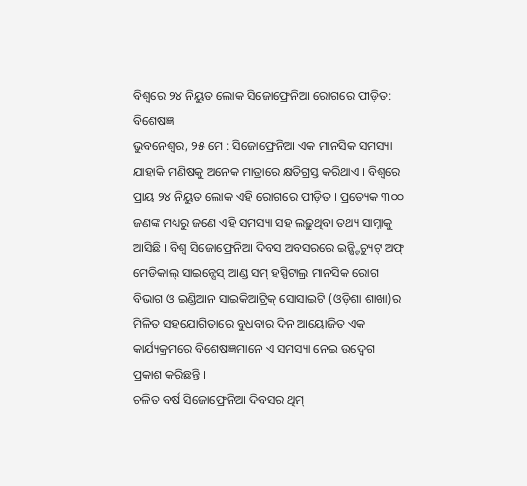ବିଶ୍ୱରେ ୨୪ ନିୟୁତ ଲୋକ ସିଜୋଫ୍ରେନିଆ ରୋଗରେ ପୀଡ଼ିତ: ବିଶେଷଜ୍ଞ
ଭୁବନେଶ୍ୱର, ୨୫ ମେ : ସିଜୋଫ୍ରେନିଆ ଏକ ମାନସିକ ସମସ୍ୟା ଯାହାକି ମଣିଷକୁ ଅନେକ ମାତ୍ରାରେ କ୍ଷତିଗ୍ରସ୍ତ କରିଥାଏ । ବିଶ୍ୱରେ ପ୍ରାୟ ୨୪ ନିୟୁତ ଲୋକ ଏହି ରୋଗରେ ପୀଡ଼ିତ । ପ୍ରତ୍ୟେକ ୩୦୦ ଜଣଙ୍କ ମଧ୍ୟରୁ ଜଣେ ଏହି ସମସ୍ୟା ସହ ଲଢ଼ୁଥିବା ତଥ୍ୟ ସାମ୍ନାକୁ ଆସିଛି । ବିଶ୍ୱ ସିଜୋଫ୍ରେନିଆ ଦିବସ ଅବସରରେ ଇନ୍ଷ୍ଟିଚ୍ୟୁଟ୍ ଅଫ୍ ମେଡିକାଲ୍ ସାଇନ୍ସେସ୍ ଆଣ୍ଡ ସମ୍ ହସ୍ପିଟାଲ୍ର ମାନସିକ ରୋଗ ବିଭାଗ ଓ ଇଣ୍ଡିଆନ ସାଇକିଆଟ୍ରିକ୍ ସୋସାଇଟି (ଓଡ଼ିଶା ଶାଖା)ର ମିଳିତ ସହଯୋଗିତାରେ ବୁଧବାର ଦିନ ଆୟୋଜିତ ଏକ କାର୍ଯ୍ୟକ୍ରମରେ ବିଶେଷଜ୍ଞମାନେ ଏ ସମସ୍ୟା ନେଇ ଉଦ୍ବେଗ ପ୍ରକାଶ କରିଛନ୍ତି ।
ଚଳିତ ବର୍ଷ ସିଜୋଫ୍ରେନିଆ ଦିବସର ଥିମ୍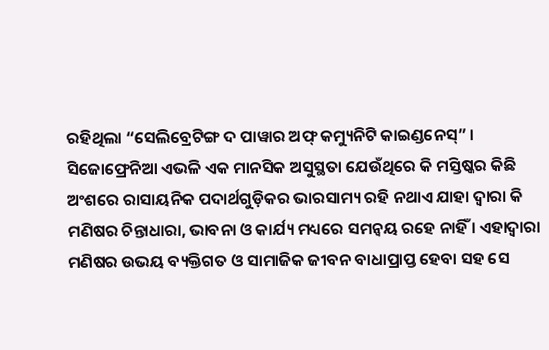ରହିଥିଲା “ସେଲିବ୍ରେଟିଙ୍ଗ ଦ ପାୱାର ଅଫ୍ କମ୍ୟୁନିଟି କାଇଣ୍ଡନେସ୍” । ସିଜୋଫ୍ରେନିଆ ଏଭଳି ଏକ ମାନସିକ ଅସୁସ୍ଥତା ଯେଉଁଥିରେ କି ମସ୍ତିଷ୍କର କିଛି ଅଂଶରେ ରାସାୟନିକ ପଦାର୍ଥଗୁଡ଼ିକର ଭାରସାମ୍ୟ ରହି ନଥାଏ ଯାହା ଦ୍ୱାରା କି ମଣିଷର ଚିନ୍ତାଧାରା, ଭାବନା ଓ କାର୍ଯ୍ୟ ମଧ୍ୟରେ ସମନ୍ୱୟ ରହେ ନାହିଁ । ଏହାଦ୍ୱାରା ମଣିଷର ଉଭୟ ବ୍ୟକ୍ତିଗତ ଓ ସାମାଜିକ ଜୀବନ ବାଧାପ୍ରାପ୍ତ ହେବା ସହ ସେ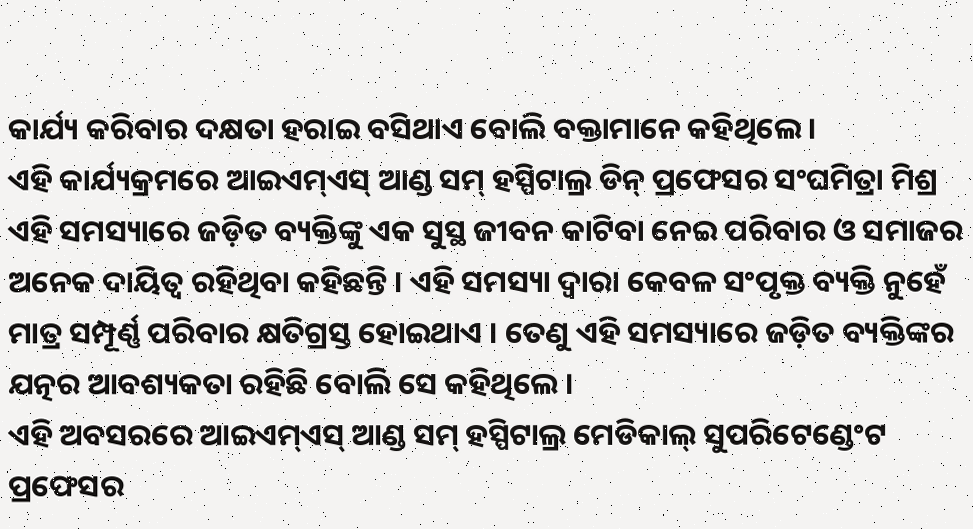କାର୍ଯ୍ୟ କରିବାର ଦକ୍ଷତା ହରାଇ ବସିଥାଏ ବୋଲି ବକ୍ତାମାନେ କହିଥିଲେ ।
ଏହି କାର୍ଯ୍ୟକ୍ରମରେ ଆଇଏମ୍ଏସ୍ ଆଣ୍ଡ ସମ୍ ହସ୍ପିଟାଲ୍ର ଡିନ୍ ପ୍ରଫେସର ସଂଘମିତ୍ରା ମିଶ୍ର ଏହି ସମସ୍ୟାରେ ଜଡ଼ିତ ବ୍ୟକ୍ତିଙ୍କୁ ଏକ ସୁସ୍ଥ ଜୀବନ କାଟିବା ନେଇ ପରିବାର ଓ ସମାଜର ଅନେକ ଦାୟିତ୍ୱ ରହିଥିବା କହିଛନ୍ତି । ଏହି ସମସ୍ୟା ଦ୍ୱାରା କେବଳ ସଂପୃକ୍ତ ବ୍ୟକ୍ତି ନୁହେଁ ମାତ୍ର ସମ୍ପୂର୍ଣ୍ଣ ପରିବାର କ୍ଷତିଗ୍ରସ୍ତ ହୋଇଥାଏ । ତେଣୁ ଏହି ସମସ୍ୟାରେ ଜଡ଼ିତ ବ୍ୟକ୍ତିଙ୍କର ଯତ୍ନର ଆବଶ୍ୟକତା ରହିଛି ବୋଲି ସେ କହିଥିଲେ ।
ଏହି ଅବସରରେ ଆଇଏମ୍ଏସ୍ ଆଣ୍ଡ ସମ୍ ହସ୍ପିଟାଲ୍ର ମେଡିକାଲ୍ ସୁପରିଟେଣ୍ଡେଂଟ ପ୍ରଫେସର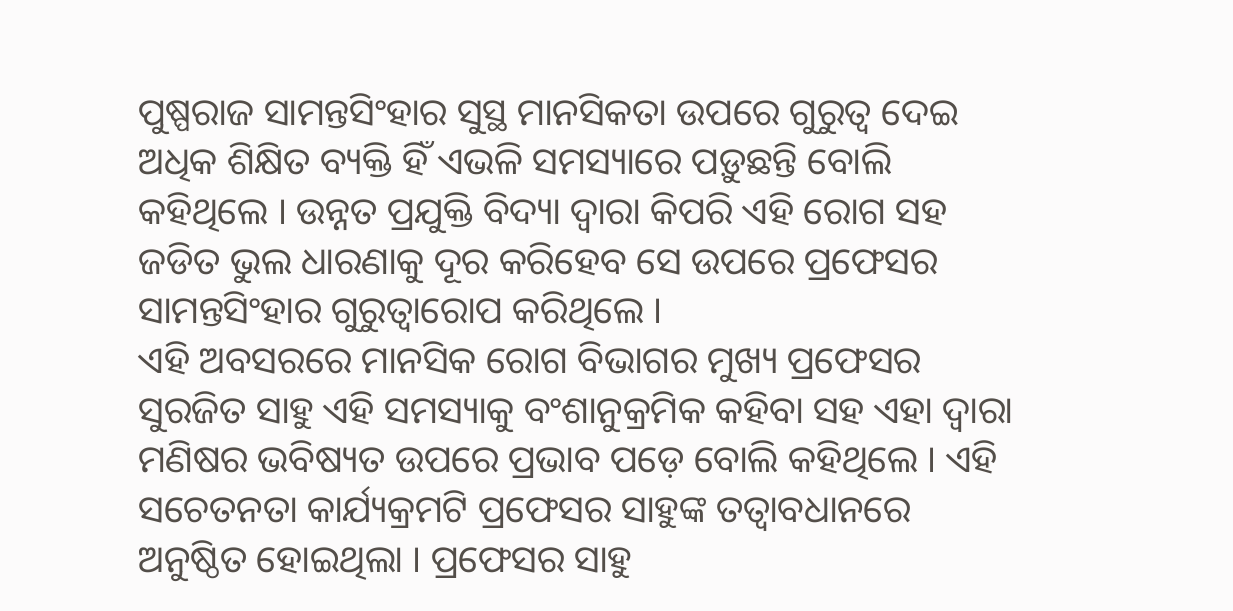ପୁଷ୍ପରାଜ ସାମନ୍ତସିଂହାର ସୁସ୍ଥ ମାନସିକତା ଉପରେ ଗୁରୁତ୍ୱ ଦେଇ ଅଧିକ ଶିକ୍ଷିତ ବ୍ୟକ୍ତି ହିଁ ଏଭଳି ସମସ୍ୟାରେ ପଡ଼ୁଛନ୍ତି ବୋଲି କହିଥିଲେ । ଉନ୍ନତ ପ୍ରଯୁକ୍ତି ବିଦ୍ୟା ଦ୍ୱାରା କିପରି ଏହି ରୋଗ ସହ ଜଡିତ ଭୁଲ ଧାରଣାକୁ ଦୂର କରିହେବ ସେ ଉପରେ ପ୍ରଫେସର ସାମନ୍ତସିଂହାର ଗୁରୁତ୍ୱାରୋପ କରିଥିଲେ ।
ଏହି ଅବସରରେ ମାନସିକ ରୋଗ ବିଭାଗର ମୁଖ୍ୟ ପ୍ରଫେସର ସୁରଜିତ ସାହୁ ଏହି ସମସ୍ୟାକୁ ବଂଶାନୁକ୍ରମିକ କହିବା ସହ ଏହା ଦ୍ୱାରା ମଣିଷର ଭବିଷ୍ୟତ ଉପରେ ପ୍ରଭାବ ପଡ଼େ ବୋଲି କହିଥିଲେ । ଏହି ସଚେତନତା କାର୍ଯ୍ୟକ୍ରମଟି ପ୍ରଫେସର ସାହୁଙ୍କ ତତ୍ୱାବଧାନରେ ଅନୁଷ୍ଠିତ ହୋଇଥିଲା । ପ୍ରଫେସର ସାହୁ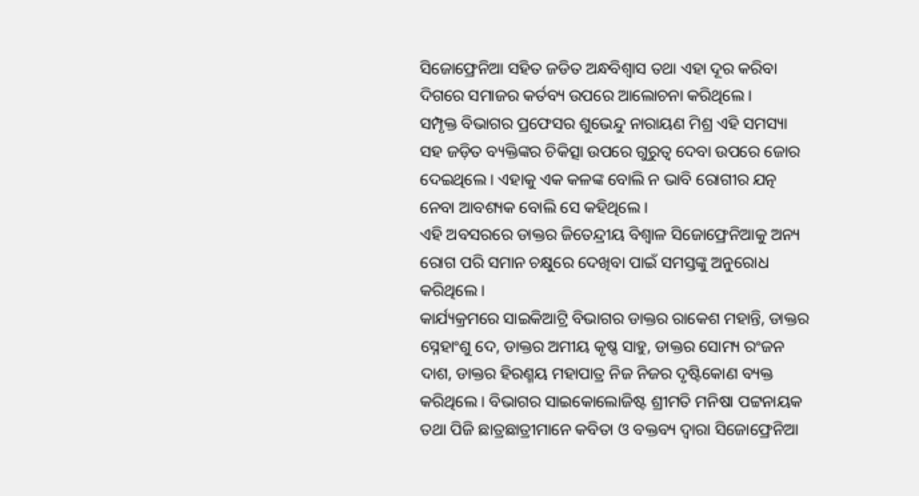ସିଜୋଫ୍ରେନିଆ ସହିତ ଜଡିତ ଅନ୍ଧବିଶ୍ୱାସ ତଥା ଏହା ଦୂର କରିବା ଦିଗରେ ସମାଜର କର୍ତବ୍ୟ ଉପରେ ଆଲୋଚନା କରିଥିଲେ ।
ସମ୍ପୃକ୍ତ ବିଭାଗର ପ୍ରଫେସର ଶୁଭେନ୍ଦୁ ନାରାୟଣ ମିଶ୍ର ଏହି ସମସ୍ୟା ସହ ଜଡ଼ିତ ବ୍ୟକ୍ତିଙ୍କର ଚିକିତ୍ସା ଉପରେ ଗୁରୁତ୍ୱ ଦେବା ଉପରେ ଜୋର ଦେଇଥିଲେ । ଏହାକୁ ଏକ କଳଙ୍କ ବୋଲି ନ ଭାବି ରୋଗୀର ଯତ୍ନ ନେବା ଆବଶ୍ୟକ ବୋଲି ସେ କହିଥିଲେ ।
ଏହି ଅବସରରେ ଡାକ୍ତର ଜିତେନ୍ଦ୍ରୀୟ ବିଶ୍ୱାଳ ସିଜୋଫ୍ରେନିଆକୁ ଅନ୍ୟ ରୋଗ ପରି ସମାନ ଚକ୍ଷୁରେ ଦେଖିବା ପାଇଁ ସମସ୍ତଙ୍କୁ ଅନୁରୋଧ କରିଥିଲେ ।
କାର୍ଯ୍ୟକ୍ରମରେ ସାଇକିଆଟ୍ରି ବିଭାଗର ଡାକ୍ତର ରାକେଶ ମହାନ୍ତି, ଡାକ୍ତର ସ୍ନେହାଂଶୁ ଦେ, ଡାକ୍ତର ଅମୀୟ କୃଷ୍ଣ ସାହୁ, ଡାକ୍ତର ସୋମ୍ୟ ରଂଜନ ଦାଶ, ଡାକ୍ତର ହିରଣ୍ମୟ ମହାପାତ୍ର ନିଜ ନିଜର ଦୃଷ୍ଟିକୋଣ ବ୍ୟକ୍ତ କରିଥିଲେ । ବିଭାଗର ସାଇକୋଲୋଜିଷ୍ଟ ଶ୍ରୀମତି ମନିଷା ପଟ୍ଟନାୟକ ତଥା ପିଜି ଛାତ୍ରଛାତ୍ରୀମାନେ କବିତା ଓ ବକ୍ତବ୍ୟ ଦ୍ୱାରା ସିଜୋଫ୍ରେନିଆ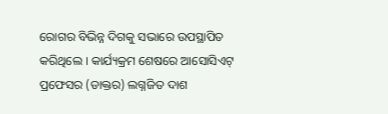ରୋଗର ବିଭିନ୍ନ ଦିଗକୁ ସଭାରେ ଉପସ୍ଥାପିତ କରିଥିଲେ । କାର୍ଯ୍ୟକ୍ରମ ଶେଷରେ ଆସୋସିଏଟ୍ ପ୍ରଫେସର (ଡାକ୍ତର) ଲଗ୍ନଜିତ ଦାଶ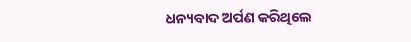ଧନ୍ୟବାଦ ଅର୍ପଣ କରିଥିଲେ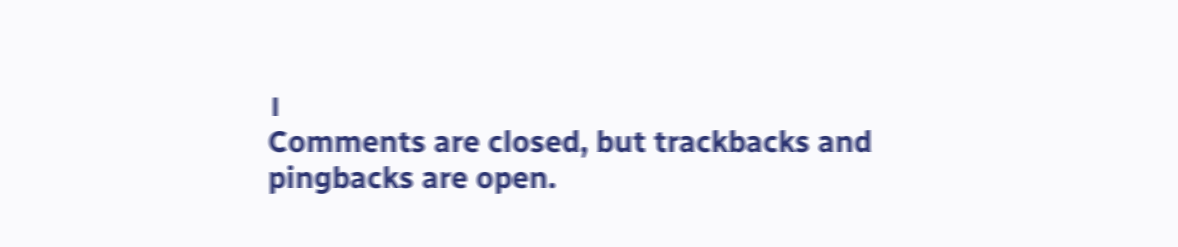।
Comments are closed, but trackbacks and pingbacks are open.